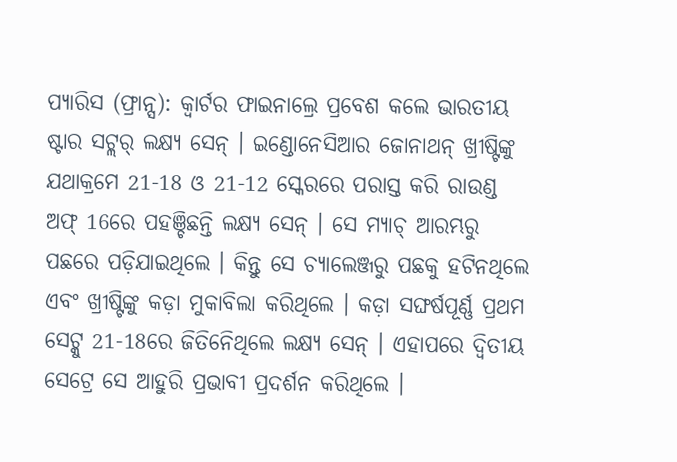ପ୍ୟାରିସ (ଫ୍ରାନ୍ସ): କ୍ବାର୍ଟର ଫାଇନାଲ୍ରେ ପ୍ରବେଶ କଲେ ଭାରତୀୟ ଷ୍ଟାର ସଟ୍ଲର୍ ଲକ୍ଷ୍ୟ ସେନ୍ । ଇଣ୍ଡୋନେସିଆର ଜୋନାଥନ୍ ଖ୍ରୀଷ୍ଟିଙ୍କୁ ଯଥାକ୍ରମେ 21-18 ଓ 21-12 ସ୍କେରରେ ପରାସ୍ତ କରି ରାଉଣ୍ଡ ଅଫ୍ 16ରେ ପହଞ୍ଚିଛନ୍ତି ଲକ୍ଷ୍ୟ ସେନ୍ । ସେ ମ୍ୟାଚ୍ ଆରମ୍ଭରୁ ପଛରେ ପଡ଼ିଯାଇଥିଲେ । କିନ୍ତୁ ସେ ଚ୍ୟାଲେଞ୍ଜରୁ ପଛକୁ ହଟିନଥିଲେ ଏବଂ ଖ୍ରୀଷ୍ଟିଙ୍କୁ କଡ଼ା ମୁକାବିଲା କରିଥିଲେ । କଡ଼ା ସଙ୍ଘର୍ଷପୂର୍ଣ୍ଣ ପ୍ରଥମ ସେଟ୍କୁ 21-18ରେ ଜିତିନେିଥିଲେ ଲକ୍ଷ୍ୟ ସେନ୍ । ଏହାପରେ ଦ୍ବିତୀୟ ସେଟ୍ରେ ସେ ଆହୁରି ପ୍ରଭାବୀ ପ୍ରଦର୍ଶନ କରିଥିଲେ ।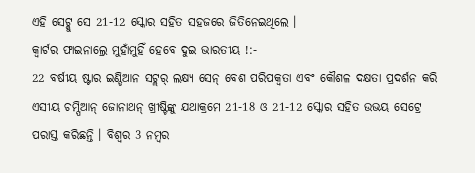ଏହି ସେଟ୍କୁ ସେ 21-12 ସ୍କୋର ସହିତ ସହଜରେ ଜିତିନେଇଥିଲେ ।
କ୍ବାର୍ଟର ଫାଇନାଲ୍ରେ ମୁହାଁମୁହିଁ ହେବେ ଦୁଇ ଭାରତୀୟ !:-
22 ବର୍ଷୀୟ ଷ୍ଟାର ଇଣ୍ଡିଆନ ସଟ୍ଲର୍ ଲକ୍ଷ୍ୟ ସେନ୍ ବେଶ ପରିପକ୍ବତା ଏବଂ କୌଶଳ ଦକ୍ଷତା ପ୍ରଦର୍ଶନ କରି ଏସୀୟ ଚମ୍ପିଆନ୍ ଜୋନାଥନ୍ ଖ୍ରୀଷ୍ଟିଙ୍କୁ ଯଥାକ୍ରମେ 21-18 ଓ 21-12 ସ୍କୋର ସହିତ ଉଭୟ ସେଟ୍ରେ ପରାସ୍ତ କରିଛନ୍ତି । ବିଶ୍ବର 3 ନମ୍ବର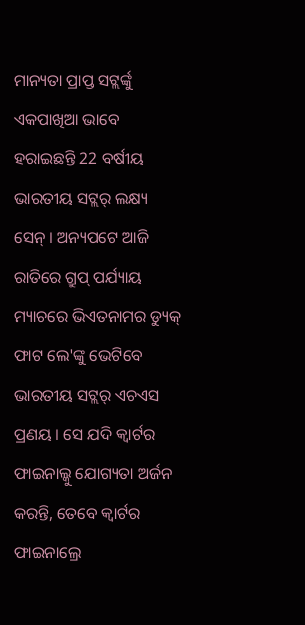ମାନ୍ୟତା ପ୍ରାପ୍ତ ସଟ୍ଲର୍ଙ୍କୁ ଏକପାଖିଆ ଭାବେ ହରାଇଛନ୍ତି 22 ବର୍ଷୀୟ ଭାରତୀୟ ସଟ୍ଲର୍ ଲକ୍ଷ୍ୟ ସେନ୍ । ଅନ୍ୟପଟେ ଆଜି ରାତିରେ ଗ୍ରୁପ୍ ପର୍ଯ୍ୟାୟ ମ୍ୟାଚରେ ଭିଏତନାମର ଡ୍ୟୁକ୍ ଫାଟ ଲେ'ଙ୍କୁ ଭେଟିବେ ଭାରତୀୟ ସଟ୍ଲର୍ ଏଚଏସ ପ୍ରଣୟ । ସେ ଯଦି କ୍ବାର୍ଟର ଫାଇନାଲ୍କୁ ଯୋଗ୍ୟତା ଅର୍ଜନ କରନ୍ତି, ତେବେ କ୍ବାର୍ଟର ଫାଇନାଲ୍ରେ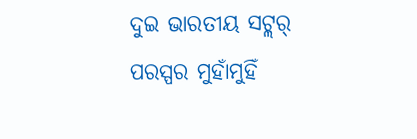ଦୁଇ ଭାରତୀୟ ସଟ୍ଲର୍ ପରସ୍ପର ମୁହାଁମୁହିଁ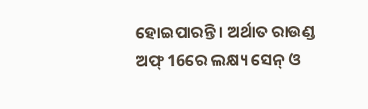ହୋଇପାରନ୍ତି । ଅର୍ଥାତ ରାଉଣ୍ଡ ଅଫ୍ 16ରେ ଲକ୍ଷ୍ୟ ସେନ୍ ଓ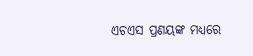ଏଚଏସ ପ୍ରଣୟଙ୍କ ମଧ୍ୟରେ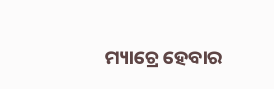ମ୍ୟାଚ୍ରେ ହେବାର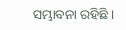ସମ୍ଭାବନା ରହିଛି ।